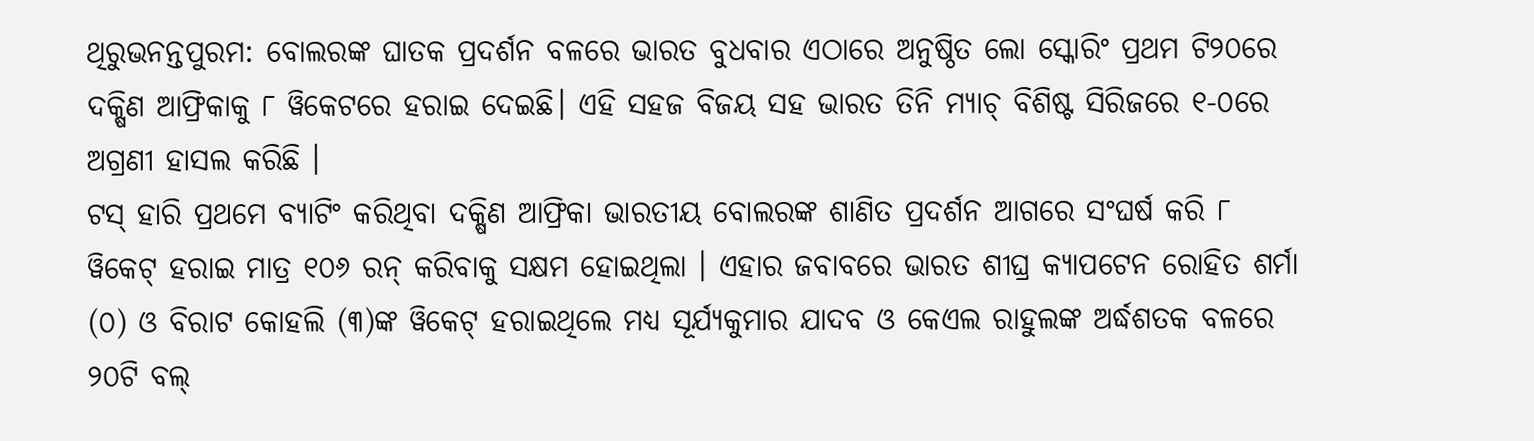ଥିରୁଭନନ୍ତପୁରମ: ବୋଲରଙ୍କ ଘାତକ ପ୍ରଦର୍ଶନ ବଳରେ ଭାରତ ବୁଧବାର ଏଠାରେ ଅନୁଷ୍ଠିତ ଲୋ ସ୍କୋରିଂ ପ୍ରଥମ ଟି୨୦ରେ ଦକ୍ଷିଣ ଆଫ୍ରିକାକୁ ୮ ୱିକେଟରେ ହରାଇ ଦେଇଛି। ଏହି ସହଜ ବିଜୟ ସହ ଭାରତ ତିନି ମ୍ୟାଚ୍ ବିଶିଷ୍ଟ ସିରିଜରେ ୧-୦ରେ ଅଗ୍ରଣୀ ହାସଲ କରିଛି ।
ଟସ୍ ହାରି ପ୍ରଥମେ ବ୍ୟାଟିଂ କରିଥିବା ଦକ୍ଷିଣ ଆଫ୍ରିକା ଭାରତୀୟ ବୋଲରଙ୍କ ଶାଣିତ ପ୍ରଦର୍ଶନ ଆଗରେ ସଂଘର୍ଷ କରି ୮ ୱିକେଟ୍ ହରାଇ ମାତ୍ର ୧୦୬ ରନ୍ କରିବାକୁ ସକ୍ଷମ ହୋଇଥିଲା । ଏହାର ଜବାବରେ ଭାରତ ଶୀଘ୍ର କ୍ୟାପଟେନ ରୋହିତ ଶର୍ମା (୦) ଓ ବିରାଟ କୋହଲି (୩)ଙ୍କ ୱିକେଟ୍ ହରାଇଥିଲେ ମଧ୍ୟ ସୂର୍ଯ୍ୟକୁମାର ଯାଦବ ଓ କେଏଲ ରାହୁଲଙ୍କ ଅର୍ଦ୍ଧଶତକ ବଳରେ ୨୦ଟି ବଲ୍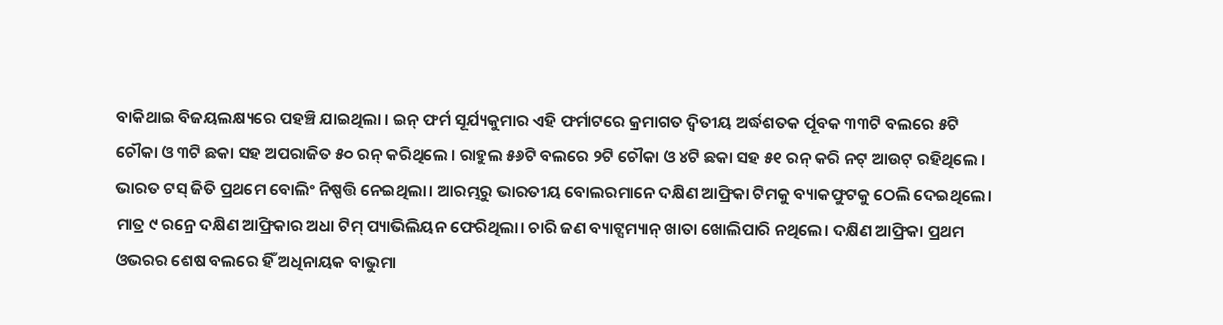ବାକିଥାଇ ବିଜୟଲକ୍ଷ୍ୟରେ ପହଞ୍ଚି ଯାଇଥିଲା । ଇନ୍ ଫର୍ମ ସୂର୍ଯ୍ୟକୁମାର ଏହି ଫର୍ମାଟରେ କ୍ରମାଗତ ଦ୍ୱିତୀୟ ଅର୍ଦ୍ଧଶତକ ର୍ପୂବକ ୩୩ଟି ବଲରେ ୫ଟି ଚୌକା ଓ ୩ଟି ଛକା ସହ ଅପରାଜିତ ୫୦ ରନ୍ କରିଥିଲେ । ରାହୁଲ ୫୬ଟି ବଲରେ ୨ଟି ଚୌକା ଓ ୪ଟି ଛକା ସହ ୫୧ ରନ୍ କରି ନଟ୍ ଆଉଟ୍ ରହିଥିଲେ ।
ଭାରତ ଟସ୍ ଜିତି ପ୍ରଥମେ ବୋଲିଂ ନିଷ୍ପତ୍ତି ନେଇଥିଲା। ଆରମ୍ଭରୁ ଭାରତୀୟ ବୋଲରମାନେ ଦକ୍ଷିଣ ଆଫ୍ରିକା ଟିମକୁ ବ୍ୟାକଫୁଟକୁ ଠେଲି ଦେଇଥିଲେ। ମାତ୍ର ୯ ରନ୍ରେ ଦକ୍ଷିଣ ଆଫ୍ରିକାର ଅଧା ଟିମ୍ ପ୍ୟାଭିଲିୟନ ଫେରିଥିଲା। ଚାରି ଜଣ ବ୍ୟାଟ୍ସମ୍ୟାନ୍ ଖାତା ଖୋଲିପାରି ନଥିଲେ। ଦକ୍ଷିଣ ଆଫ୍ରିକା ପ୍ରଥମ ଓଭରର ଶେଷ ବଲରେ ହିଁ ଅଧିନାୟକ ବାଭୁମା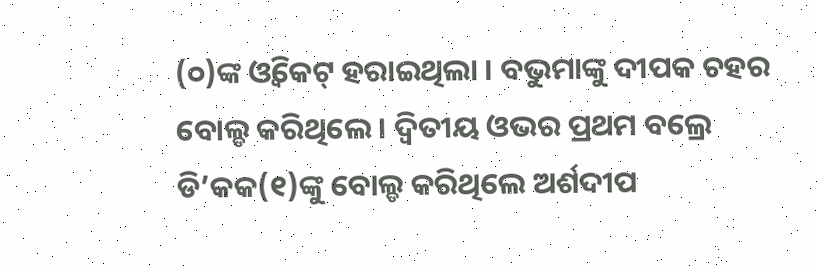(୦)ଙ୍କ ଓ୍ବିକେଟ୍ ହରାଇଥିଲା । ବଭୁମାଙ୍କୁ ଦୀପକ ଚହର ବୋଲ୍ଡ କରିଥିଲେ । ଦ୍ୱିତୀୟ ଓଭର ପ୍ରଥମ ବଲ୍ରେ ଡି’କକ(୧)ଙ୍କୁ ବୋଲ୍ଡ କରିଥିଲେ ଅର୍ଶଦୀପ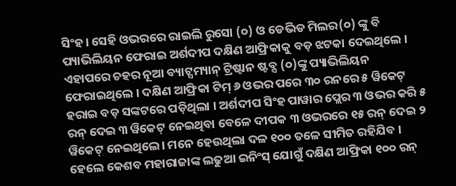ସିଂହ। ସେହି ଓଭରରେ ରାଇଲି ରୁସୋ (୦) ଓ ଡେଭିଡ ମିଲର(୦) ଙ୍କୁ ବି ପ୍ୟାଭିଲିୟନ ଫେରାଇ ଅର୍ଶଦୀପ ଦକ୍ଷିଣ ଆଫ୍ରିକାକୁ ବଡ଼ ଝଟକା ଦେଇଥିଲେ । ଏହାପରେ ଚହର ନୂଆ ବ୍ୟାଟ୍ସମ୍ୟାନ୍ ଟ୍ରିଷ୍ଟାନ ଷ୍ଟବ୍ସ (୦)ଙ୍କୁ ପ୍ୟାଭିଲିୟନ ଫେରାଇଥିଲେ । ଦକ୍ଷିଣ ଆଫ୍ରିକା ଟିମ୍ ୬ ଓଭର ପରେ ୩୦ ରନରେ ୫ ୱିକେଟ୍ ହରାଇ ବଡ଼ ସଙ୍କଟରେ ପଡ଼ିଥିଲା । ଅର୍ଶଦୀପ ସିଂହ ପାୱାର ପ୍ଲେର ୩ ଓଭର କରି ୫ ରନ୍ ଦେଇ ୩ ୱିକେଟ୍ ନେଇଥିବା ବେଳେ ଦୀପକ ୩ ଓଭରରେ ୧୫ ରନ୍ ଦେଇ ୨ ୱିକେଟ୍ ନେଇଥିଲେ। ମନେ ହେଉଥିଲା ଦଳ ୧୦୦ ତଳେ ସୀମିତ ରହିଯିବ । ହେଲେ କେଶବ ମହାରାଜାଙ୍କ ଲଢୁଆ ଇନିଂସ୍ ଯୋଗୁଁ ଦକ୍ଷିଣ ଆଫ୍ରିକା ୧୦୦ ରନ୍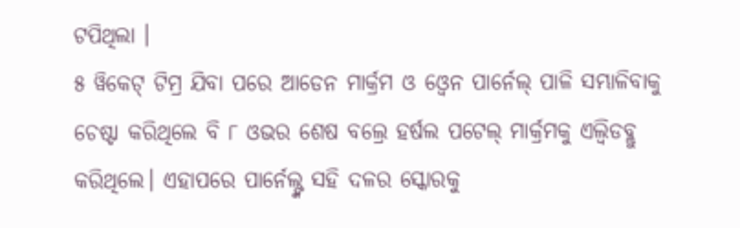ଟପିଥିଲା ।
୫ ୱିକେଟ୍ ଟିମ୍ର ଯିବା ପରେ ଆଡେନ ମାର୍କ୍ରମ ଓ ଓ୍ବେନ ପାର୍ନେଲ୍ ପାଳି ସମ୍ଭାଳିବାକୁ ଚେଷ୍ଟା କରିଥିଲେ ବି ୮ ଓଭର ଶେଷ ବଲ୍ରେ ହର୍ଷଲ ପଟେଲ୍ ମାର୍କ୍ରମକୁ ଏଲ୍ବିଡବ୍ଲୁ କରିଥିଲେ। ଏହାପରେ ପାର୍ନେଲ୍ଙ୍କ ସହି ଦଳର ସ୍କୋରକୁ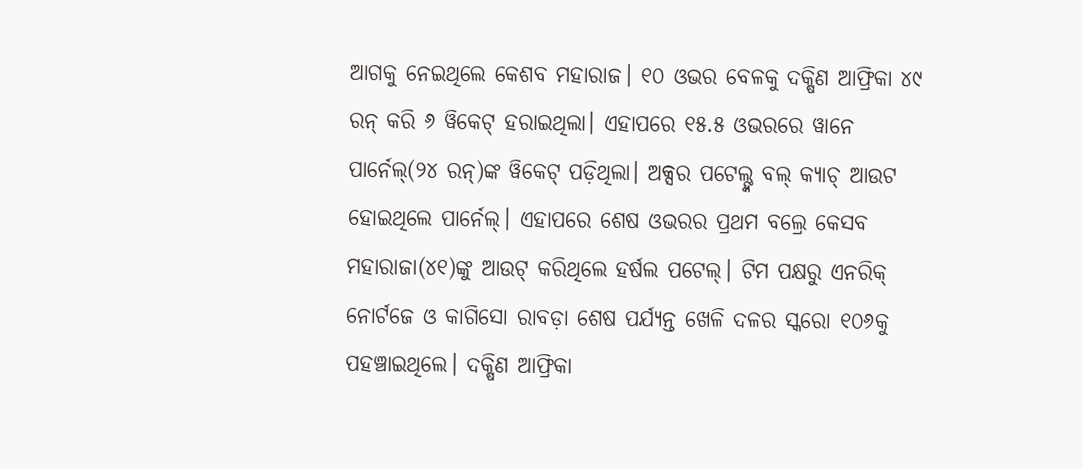ଆଗକୁ ନେଇଥିଲେ କେଶବ ମହାରାଜ। ୧୦ ଓଭର ବେଳକୁ ଦକ୍ଷିଣ ଆଫ୍ରିକା ୪୯ ରନ୍ କରି ୬ ୱିକେଟ୍ ହରାଇଥିଲା। ଏହାପରେ ୧୫.୫ ଓଭରରେ ୱାନେ ପାର୍ନେଲ୍(୨୪ ରନ୍)ଙ୍କ ୱିକେଟ୍ ପଡ଼ିଥିଲା। ଅକ୍ସର ପଟେଲ୍ଙ୍କ ବଲ୍ କ୍ୟାଚ୍ ଆଉଟ ହୋଇଥିଲେ ପାର୍ନେଲ୍। ଏହାପରେ ଶେଷ ଓଭରର ପ୍ରଥମ ବଲ୍ରେ କେସବ ମହାରାଜା(୪୧)ଙ୍କୁ ଆଉଟ୍ କରିଥିଲେ ହର୍ଷଲ ପଟେଲ୍। ଟିମ ପକ୍ଷରୁ ଏନରିକ୍ ନୋର୍ଟଜେ ଓ କାଗିସୋ ରାବଡ଼ା ଶେଷ ପର୍ଯ୍ୟନ୍ତ ଖେଳି ଦଳର ସ୍କରୋ ୧୦୬କୁ ପହଞ୍ଚାଇଥିଲେ। ଦକ୍ଷିଣ ଆଫ୍ରିକା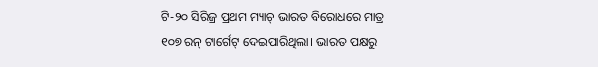ଟି-୨୦ ସିରିଜ୍ର ପ୍ରଥମ ମ୍ୟାଚ୍ ଭାରତ ବିରୋଧରେ ମାତ୍ର ୧୦୭ ରନ୍ ଟାର୍ଗେଟ୍ ଦେଇପାରିଥିଲା। ଭାରତ ପକ୍ଷରୁ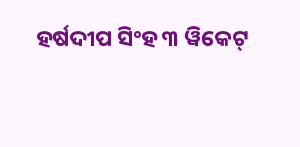ହର୍ଷଦୀପ ସିଂହ ୩ ୱିକେଟ୍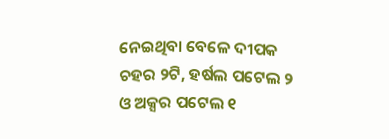ନେଇଥିବା ବେଳେ ଦୀପକ ଚହର ୨ଟି, ହର୍ଷଲ ପଟେଲ ୨ ଓ ଅକ୍ସର ପଟେଲ ୧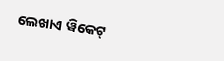ଲେଖାଏ ୱିକେଟ୍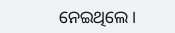ନେଇଥିଲେ।